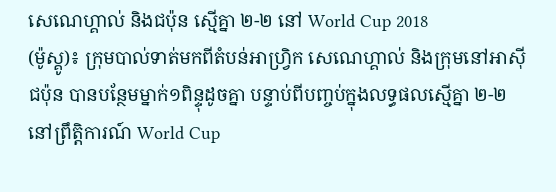សេណេហ្គាល់ និងជប៉ុន ស្មើគ្នា ២-២ នៅ World Cup 2018
(ម៉ូស្គូ)៖ ក្រុមបាល់ទាត់មកពីតំបន់អាហ្រ្វិក សេណេហ្គាល់ និងក្រុមនៅអាស៊ី ជប៉ុន បានបន្ថែមម្នាក់១ពិន្ទុដូចគ្នា បន្ទាប់ពីបញ្ចប់ក្នុងលទ្ធផលស្មើគ្នា ២-២ នៅព្រឹត្តិការណ៍ World Cup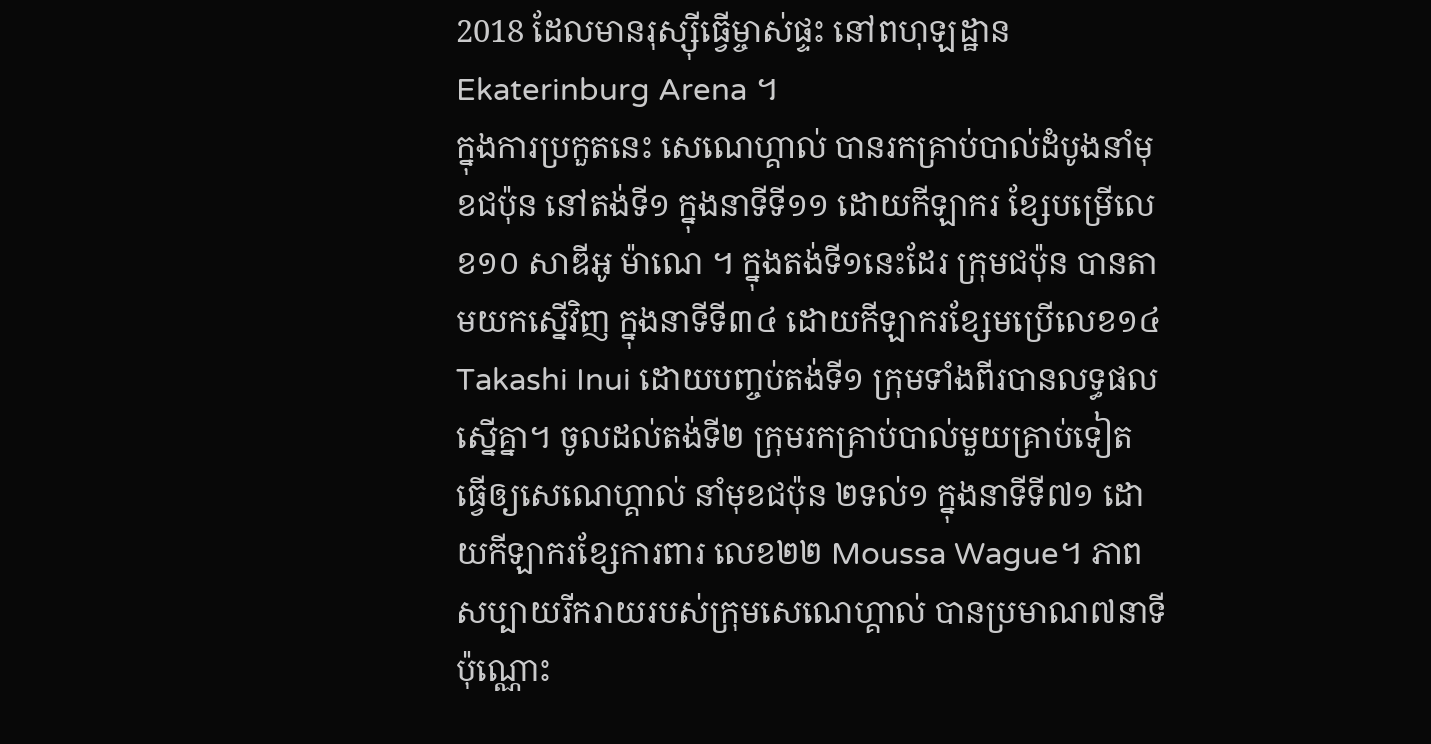2018 ដែលមានរុស្ស៊ីធ្វើម្ចាស់ផ្ទះ នៅពហុឡដ្ឋាន Ekaterinburg Arena ។
ក្នុងការប្រកួតនេះ សេណេហ្គាល់ បានរកគ្រាប់បាល់ដំបូងនាំមុខជប៉ុន នៅតង់ទី១ ក្នុងនាទីទី១១ ដោយកីឡាករ ខ្សែបម្រើលេខ១០ សាឌីអូ ម៉ាណេ ។ ក្នុងតង់ទី១នេះដែរ ក្រុមជប៉ុន បានតាមយកស្នើវិញ ក្នុងនាទីទី៣៤ ដោយកីឡាករខ្សែមប្រើលេខ១៤ Takashi Inui ដោយបញ្ចប់តង់ទី១ ក្រុមទាំងពីរបានលទ្ធផលស្នើគ្នា។ ចូលដល់តង់ទី២ ក្រុមរកគ្រាប់បាល់មួយគ្រាប់ទៀត ធ្វើឲ្យសេណេហ្គាល់ នាំមុខជប៉ុន ២ទល់១ ក្នុងនាទីទី៧១ ដោយកីឡាករខ្សែការពារ លេខ២២ Moussa Wague។ ភាពសប្បាយរីករាយរបស់ក្រុមសេណេហ្គាល់ បានប្រមាណ៧នាទីប៉ុណ្ណោះ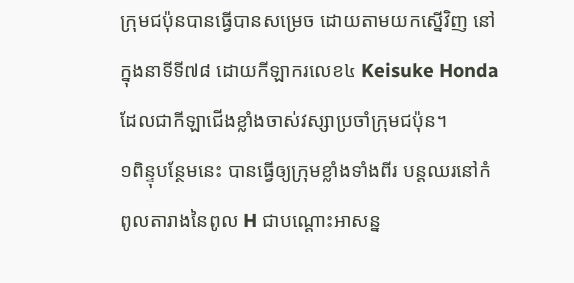ក្រុមជប៉ុនបានធ្វើបានសម្រេច ដោយតាមយកស្នើវិញ នៅក្នុងនាទីទី៧៨ ដោយកីឡាករលេខ៤ Keisuke Honda ដែលជាកីឡាជើងខ្លាំងចាស់វស្សាប្រចាំក្រុមជប៉ុន។
១ពិន្ទុបន្ថែមនេះ បានធ្វើឲ្យក្រុមខ្លាំងទាំងពីរ បន្តឈរនៅកំពូលតារាងនៃពូល H ជាបណ្តោះអាសន្ន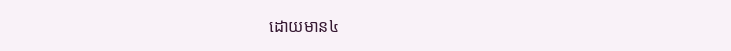ដោយមាន៤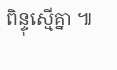ពិន្ទុស្មើគ្នា ៕